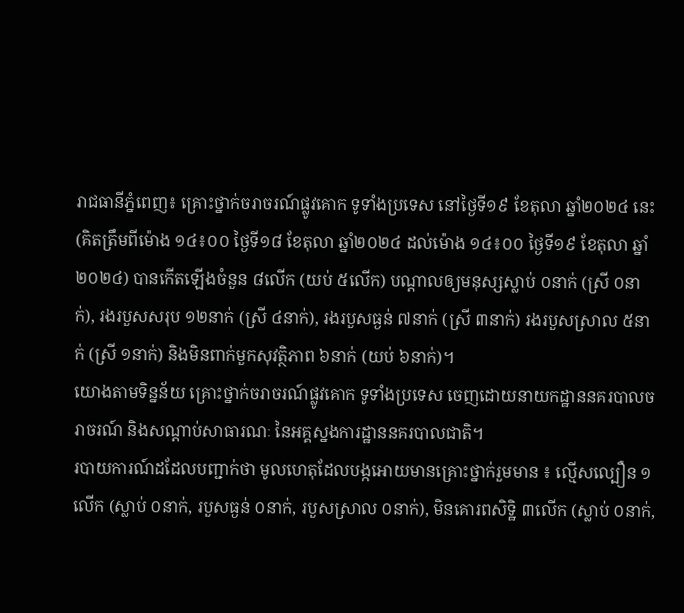រាជធានីភ្នំពេញ៖ គ្រោះថ្នាក់ចរាចរណ៍ផ្លូវគោក ទូទាំងប្រទេស នៅថ្ងៃទី១៩ ខែតុលា ឆ្នាំ២០២៤ នេះ (គិតត្រឹមពីម៉ោង ១៤៖០០ ថ្ងៃទី១៨ ខែតុលា ឆ្នាំ២០២៤ ដល់ម៉ោង ១៤៖០០ ថ្ងៃទី១៩ ខែតុលា ឆ្នាំ២០២៤) បានកើតឡើងចំនួន ៨លើក (យប់ ៥លើក) បណ្តាលឲ្យមនុស្សស្លាប់ ០នាក់ (ស្រី ០នាក់), រងរបួសសរុប ១២នាក់ (ស្រី ៤នាក់), រងរបួសធ្ងន់ ៧នាក់ (ស្រី ៣នាក់) រងរបួសស្រាល ៥នាក់ (ស្រី ១នាក់) និងមិនពាក់មួកសុវត្ថិភាព ៦នាក់ (យប់ ៦នាក់)។
យោងតាមទិន្នន័យ គ្រោះថ្នាក់ចរាចរណ៍ផ្លូវគោក ទូទាំងប្រទេស ចេញដោយនាយកដ្ឋាននគរបាលចរាចរណ៍ និងសណ្តាប់សាធារណៈ នៃអគ្គស្នងការដ្ឋាននគរបាលជាតិ។
របាយការណ៍ដដែលបញ្ជាក់ថា មូលហេតុដែលបង្កអោយមានគ្រោះថ្នាក់រួមមាន ៖ ល្មើសល្បឿន ១លើក (ស្លាប់ ០នាក់, របួសធ្ងន់ ០នាក់, របួសស្រាល ០នាក់), មិនគោរពសិទ្ឋិ ៣លើក (ស្លាប់ ០នាក់,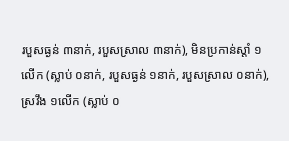របួសធ្ងន់ ៣នាក់, របួសស្រាល ៣នាក់), មិនប្រកាន់ស្តាំ ១លើក (ស្លាប់ ០នាក់, របួសធ្ងន់ ១នាក់, របួសស្រាល ០នាក់), ស្រវឹង ១លើក (ស្លាប់ ០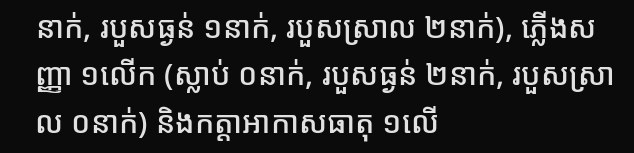នាក់, របួសធ្ងន់ ១នាក់, របួសស្រាល ២នាក់), ភ្លើងសញ្ញា ១លើក (ស្លាប់ ០នាក់, របួសធ្ងន់ ២នាក់, របួសស្រាល ០នាក់) និងកត្តាអាកាសធាតុ ១លើ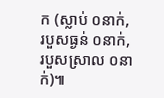ក (ស្លាប់ ០នាក់, របួសធ្ងន់ ០នាក់, របួសស្រាល ០នាក់)៕